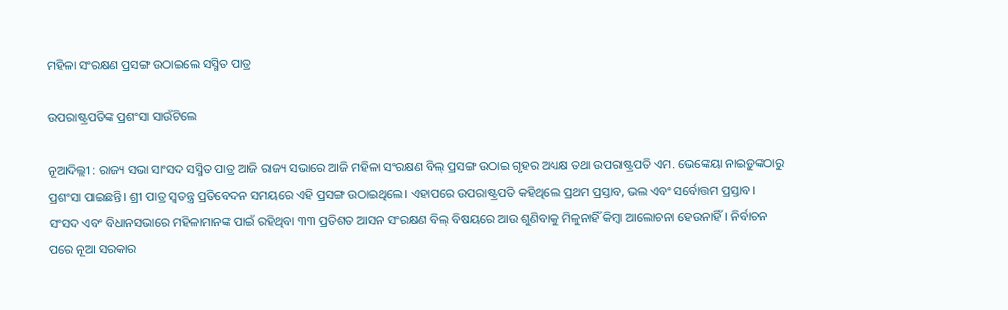ମହିଳା ସଂରକ୍ଷଣ ପ୍ରସଙ୍ଗ ଉଠାଇଲେ ସସ୍ମିତ ପାତ୍ର

ଉପରାଷ୍ଟ୍ରପତିଙ୍କ ପ୍ରଶଂସା ସାଉଁଟିଲେ

ନୂଆଦିଲ୍ଲୀ : ରାଜ୍ୟ ସଭା ସାଂସଦ ସସ୍ମିତ ପାତ୍ର ଆଜି ରାଜ୍ୟ ସଭାରେ ଆଜି ମହିଳା ସଂରକ୍ଷଣ ବିଲ୍ ପ୍ରସଙ୍ଗ ଉଠାଇ ଗୃହର ଅଧ୍ୟକ୍ଷ ତଥା ଉପରାଷ୍ଟ୍ରପତି ଏମ. ଭେଙ୍କେୟା ନାଇଡ଼ୁଙ୍କଠାରୁ ପ୍ରଶଂସା ପାଇଛନ୍ତି। ଶ୍ରୀ ପାତ୍ର ସ୍ବତନ୍ତ୍ର ପ୍ରତିବେଦନ ସମୟରେ ଏହି ପ୍ରସଙ୍ଗ ଉଠାଇଥିଲେ। ଏହାପରେ ଉପରାଷ୍ଟ୍ରପତି କହିଥି‌ଲେ ପ୍ରଥମ ପ୍ରସ୍ତାବ, ଭଲ ଏବଂ ସର୍ବୋତ୍ତମ ପ୍ରସ୍ତାବ। ସଂସଦ ଏବଂ ବିଧାନସଭାରେ ମହିଳାମାନଙ୍କ ପାଇଁ ରହିଥିବା ୩୩ ପ୍ରତିଶତ ଆସନ ସଂରକ୍ଷଣ ବିଲ୍ ବିଷୟରେ ଆଉ ଶୁଣିବାକୁ ମିଳୁନାହିଁ କିମ୍ବା ଆଲୋଚନା ହେଉନାହିଁ। ନିର୍ବାଚନ ପରେ ନୂଆ ସରକାର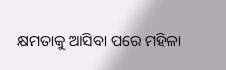କ୍ଷମତାକୁ ଆସିବା ପରେ ମହିଳା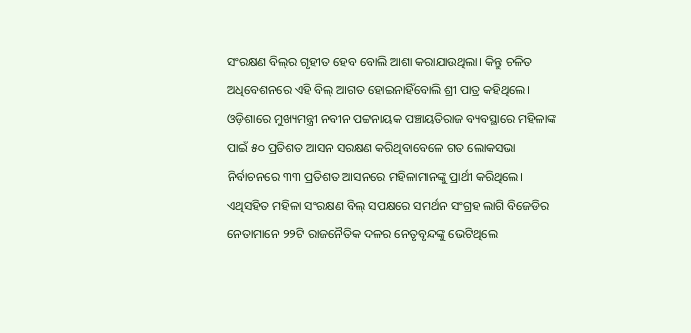ସଂରକ୍ଷଣ ବିଲ୍‌ର ଗୃହୀତ ହେବ ବୋଲି ଆଶା କରାଯାଉଥିଲା। କିନ୍ତୁ ଚଳିତ ଅଧିବେଶନରେ ଏହି ବିଲ୍ ଆଗତ ହୋଇନାହିଁବୋଲି ‌ଶ୍ରୀ ପାତ୍ର କହିଥିଲେ। ଓଡ଼ିଶାରେ ମୁଖ୍ୟମନ୍ତ୍ରୀ ନବୀନ ପଟ୍ଟନାୟକ ପଞ୍ଚାୟତିରାଜ ବ୍ୟବସ୍ଥାରେ ମହିଳାଙ୍କ ପାଇଁ ୫୦ ପ୍ରତିଶତ ଆସନ ସରକ୍ଷଣ କରିଥିବାବେଳେ ଗତ ଲୋକସଭା ନିର୍ବାଚନରେ ୩୩ ପ୍ରତିଶତ ଆସନରେ ମହିଳାମାନଙ୍କୁ ପ୍ରାର୍ଥୀ କରିଥିଲେ। ଏଥିସହିତ ମହିଳା ସଂରକ୍ଷଣ ବିଲ୍ ସପକ୍ଷରେ ସମର୍ଥନ ସଂଗ୍ରହ ଲାଗି ବିଜେଡିର ନେତାମାନେ ୨୨ଟି ରାଜନୈତିକ ଦଳର ନେତୃବୃନ୍ଦଙ୍କୁ ଭେଟିଥିଲେ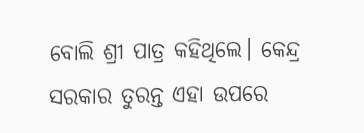ବୋଲି ଶ୍ରୀ ପାତ୍ର କହିଥିଲେ। କେନ୍ଦ୍ର ସରକାର ତୁରନ୍ତ ଏହା ଉପରେ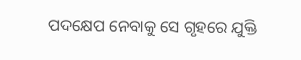ପଦକ୍ଷେପ ନେବାକୁ ସେ ଗୃହରେ ଯୁକ୍ତି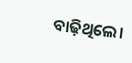ବାଢ଼ିଥିଲେ।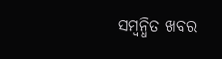ସମ୍ବନ୍ଧିତ ଖବର